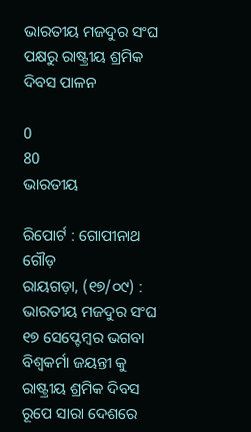ଭାରତୀୟ ମଜଦୁର ସଂଘ ପକ୍ଷରୁ ରାଷ୍ଟ୍ରୀୟ ଶ୍ରମିକ ଦିବସ ପାଳନ

0
80
ଭାରତୀୟ

ରିପୋର୍ଟ : ଗୋପୀନାଥ ଗୌଡ଼
ରାୟଗଡ଼ା, (୧୭/୦୯) : ଭାରତୀୟ ମଜଦୁର ସଂଘ ୧୭ ସେପ୍ଟେମ୍ବର ଭଗବା ବିଶ୍ଵକର୍ମା ଜୟନ୍ତୀ କୁ ରାଷ୍ଟ୍ରୀୟ ଶ୍ରମିକ ଦିବସ ରୂପେ ସାରା ଦେଶରେ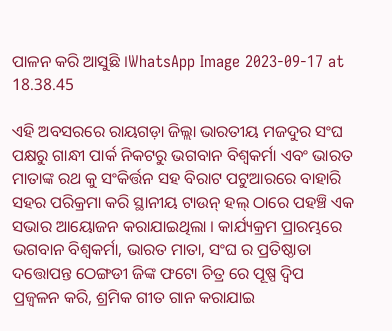ପାଳନ କରି ଆସୁଛି ।WhatsApp Image 2023-09-17 at 18.38.45

ଏହି ଅବସରରେ ରାୟଗଡ଼ା ଜିଲ୍ଲା ଭାରତୀୟ ମଜଦୁର ସଂଘ ପକ୍ଷରୁ ଗାନ୍ଧୀ ପାର୍କ ନିକଟରୁ ଭଗବାନ ବିଶ୍ଵକର୍ମା ଏବଂ ଭାରତ ମାତାଙ୍କ ରଥ କୁ ସଂକିର୍ତ୍ତନ ସହ ବିରାଟ ପଟୁଆରରେ ବାହାରି ସହର ପରିକ୍ରମା କରି ସ୍ଥାନୀୟ ଟାଉନ୍ ହଲ୍ ଠାରେ ପହଞ୍ଚି ଏକ ସଭାର ଆୟୋଜନ କରାଯାଇଥିଲା । କାର୍ଯ୍ୟକ୍ରମ ପ୍ରାରମ୍ଭରେ ଭଗବାନ ବିଶ୍ଵକର୍ମା, ଭାରତ ମାତା, ସଂଘ ର ପ୍ରତିଷ୍ଠାତା ଦତ୍ତୋପନ୍ତ ଠେଙ୍ଗଡୀ ଜିଙ୍କ ଫଟୋ ଚିତ୍ର ରେ ପୂଷ୍ପ ଦ୍ଵିପ ପ୍ରଜ୍ବଳନ କରି, ଶ୍ରମିକ ଗୀତ ଗାନ କରାଯାଇ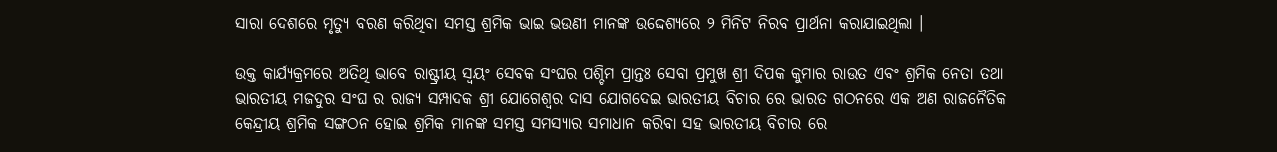ସାରା ଦେଶରେ ମୃତ୍ୟୁ ବରଣ କରିଥିବା ସମସ୍ତ ଶ୍ରମିକ ଭାଇ ଭଉଣୀ ମାନଙ୍କ ଉଦ୍ଦେଶ୍ୟରେ ୨ ମିନିଟ ନିରବ ପ୍ରାର୍ଥନା କରାଯାଇଥିଲା ।

ଉକ୍ତ କାର୍ଯ୍ୟକ୍ରମରେ ଅତିଥି ଭାବେ ରାଷ୍ଟ୍ରୀୟ ସ୍ବୟଂ ସେବକ ସଂଘର ପଶ୍ଚିମ ପ୍ରାନ୍ତଃ ସେବା ପ୍ରମୁଖ ଶ୍ରୀ ଦିପକ କୁମାର ରାଉତ ଏବଂ ଶ୍ରମିକ ନେତା ତଥା ଭାରତୀୟ ମଜଦୁର ସଂଘ ର ରାଜ୍ୟ ସମ୍ପାଦକ ଶ୍ରୀ ଯୋଗେଶ୍ଵର ଦାସ ଯୋଗଦେଇ ଭାରତୀୟ ବିଚାର ରେ ଭାରତ ଗଠନରେ ଏକ ଅଣ ରାଜନୈତିକ କେନ୍ଦ୍ରୀୟ ଶ୍ରମିକ ସଙ୍ଗଠନ ହୋଇ ଶ୍ରମିକ ମାନଙ୍କ ସମସ୍ତ ସମସ୍ୟାର ସମାଧାନ କରିବା ସହ ଭାରତୀୟ ବିଚାର ରେ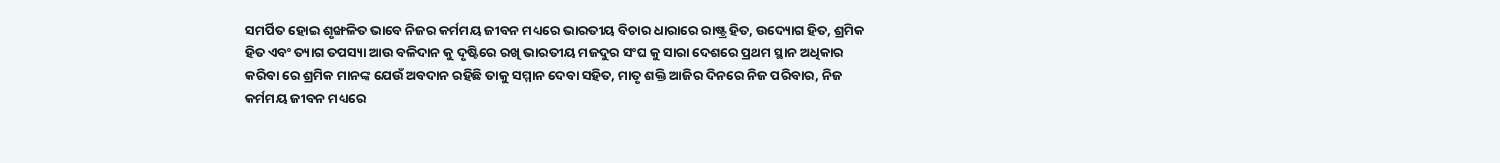ସମର୍ପିତ ହୋଇ ଶୃଙ୍ଖଳିତ ଭାବେ ନିଜର କର୍ମମୟ ଜୀବନ ମଧ୍ୟରେ ଭାରତୀୟ ବିଚାର ଧାରାରେ ରାଷ୍ଟ୍ର ହିତ, ଉଦ୍ୟୋଗ ହିତ, ଶ୍ରମିକ ହିତ ଏବଂ ତ୍ୟାଗ ତପସ୍ୟା ଆଉ ବଳିଦାନ କୁ ଦୃଷ୍ଟିରେ ରଖି ଭାରତୀୟ ମଜଦୁର ସଂଘ କୁ ସାରା ଦେଶରେ ପ୍ରଥମ ସ୍ଥାନ ଅଧିକାର କରିବା ରେ ଶ୍ରମିକ ମାନଙ୍କ ଯେଉଁ ଅବଦାନ ରହିଛି ତାକୁ ସମ୍ମାନ ଦେବା ସହିତ, ମାତୃ ଶକ୍ତି ଆଜିର ଦିନରେ ନିଜ ପରିବାର, ନିଜ କର୍ମମୟ ଜୀବନ ମଧ୍ୟରେ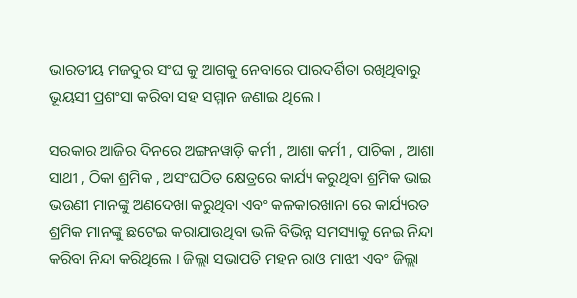ଭାରତୀୟ ମଜଦୁର ସଂଘ କୁ ଆଗକୁ ନେବାରେ ପାରଦର୍ଶିତା ରଖିଥିବାରୁ ଭୂୟସୀ ପ୍ରଶଂସା କରିବା ସହ ସମ୍ମାନ ଜଣାଇ ଥିଲେ ।

ସରକାର ଆଜିର ଦିନରେ ଅଙ୍ଗନୱାଡ଼ି କର୍ମୀ , ଆଶା କର୍ମୀ , ପାଚିକା , ଆଶା ସାଥୀ , ଠିକା ଶ୍ରମିକ , ଅସଂଘଠିତ କ୍ଷେତ୍ରରେ କାର୍ଯ୍ୟ କରୁଥିବା ଶ୍ରମିକ ଭାଇ ଭଉଣୀ ମାନଙ୍କୁ ଅଣଦେଖା କରୁଥିବା ଏବଂ କଳକାରଖାନା ରେ କାର୍ଯ୍ୟରତ ଶ୍ରମିକ ମାନଙ୍କୁ ଛଟେଇ କରାଯାଉଥିବା ଭଳି ବିଭିନ୍ନ ସମସ୍ୟାକୁ ନେଇ ନିନ୍ଦା କରିବା ନିନ୍ଦା କରିଥିଲେ । ଜିଲ୍ଲା ସଭାପତି ମହନ ରାଓ ମାଝୀ ଏବଂ ଜିଲ୍ଲା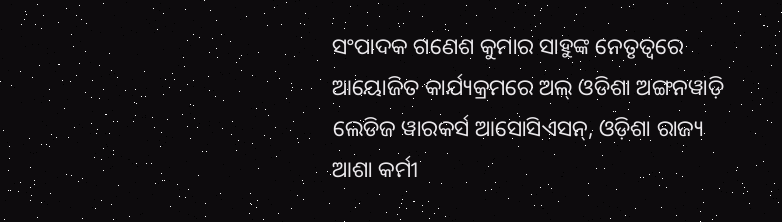ସଂପାଦକ ଗଣେଶ କୁମାର ସାହୁଙ୍କ ନେତୃତ୍ୱରେ ଆୟୋଜିତ କାର୍ଯ୍ୟକ୍ରମରେ ଅଲ୍ ଓଡିଶା ଅଙ୍ଗନୱାଡ଼ି ଲେଡିଜ ୱାରକର୍ସ ଆସୋସିଏସନ୍, ଓଡ଼ିଶା ରାଜ୍ୟ ଆଶା କର୍ମୀ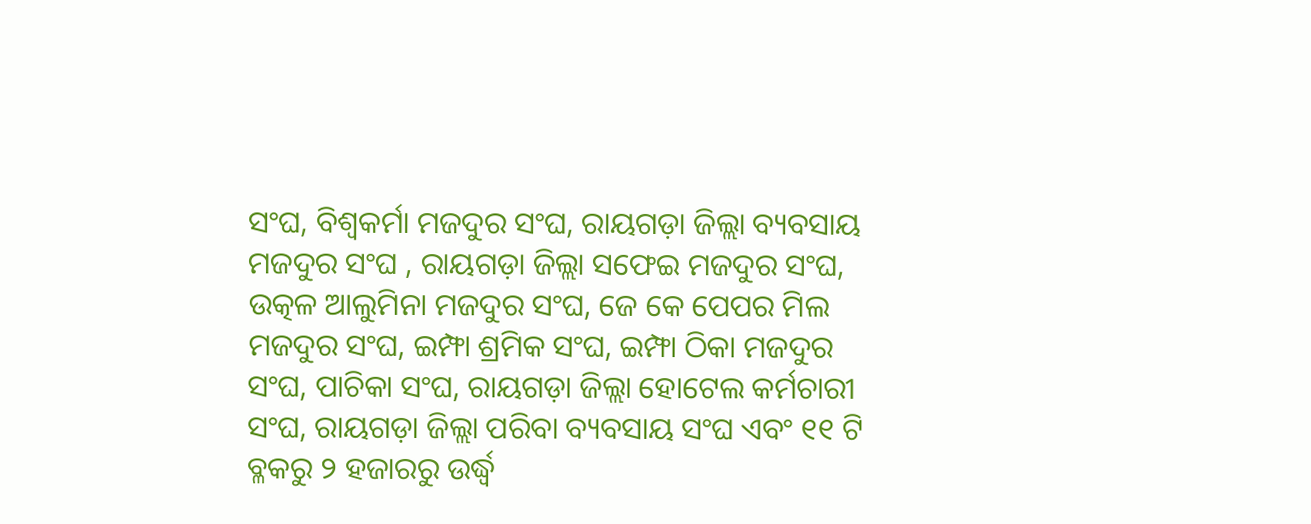ସଂଘ, ବିଶ୍ଵକର୍ମା ମଜଦୁର ସଂଘ, ରାୟଗଡ଼ା ଜିଲ୍ଲା ବ୍ୟବସାୟ ମଜଦୁର ସଂଘ , ରାୟଗଡ଼ା ଜିଲ୍ଲା ସଫେଇ ମଜଦୁର ସଂଘ, ଉତ୍କଳ ଆଲୁମିନା ମଜଦୁର ସଂଘ, ଜେ କେ ପେପର ମିଲ ମଜଦୁର ସଂଘ, ଇମ୍ଫା ଶ୍ରମିକ ସଂଘ, ଇମ୍ଫା ଠିକା ମଜଦୁର ସଂଘ, ପାଚିକା ସଂଘ, ରାୟଗଡ଼ା ଜିଲ୍ଲା ହୋଟେଲ କର୍ମଚାରୀ ସଂଘ, ରାୟଗଡ଼ା ଜିଲ୍ଲା ପରିବା ବ୍ୟବସାୟ ସଂଘ ଏବଂ ୧୧ ଟି ବ୍ଳକରୁ ୨ ହଜାରରୁ ଉର୍ଦ୍ଧ୍ବ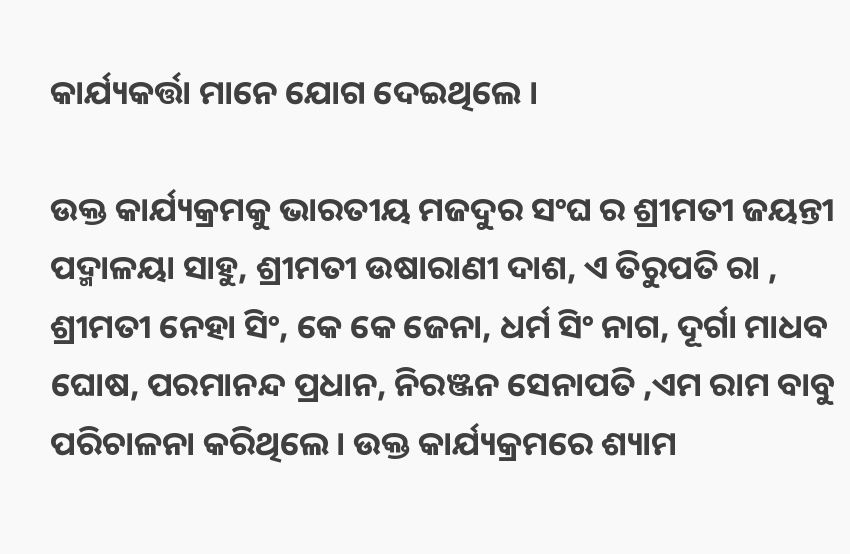କାର୍ଯ୍ୟକର୍ତ୍ତା ମାନେ ଯୋଗ ଦେଇଥିଲେ ।

ଉକ୍ତ କାର୍ଯ୍ୟକ୍ରମକୁ ଭାରତୀୟ ମଜଦୁର ସଂଘ ର ଶ୍ରୀମତୀ ଜୟନ୍ତୀ ପଦ୍ମାଳୟା ସାହୁ, ଶ୍ରୀମତୀ ଉଷାରାଣୀ ଦାଶ, ଏ ତିରୁପତି ରା , ଶ୍ରୀମତୀ ନେହା ସିଂ, କେ କେ ଜେନା, ଧର୍ମ ସିଂ ନାଗ, ଦୂର୍ଗା ମାଧବ ଘୋଷ, ପରମାନନ୍ଦ ପ୍ରଧାନ, ନିରଞ୍ଜନ ସେନାପତି ,ଏମ ରାମ ବାବୁ ପରିଚାଳନା କରିଥିଲେ। ଉକ୍ତ କାର୍ଯ୍ୟକ୍ରମରେ ଶ୍ୟାମ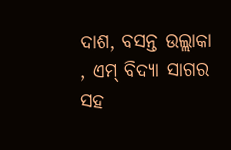ଦାଶ, ବସନ୍ତ ଉଲ୍ଲାକା , ଏମ୍ ବିଦ୍ୟା ସାଗର ସହ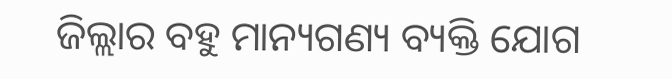ଜିଲ୍ଲାର ବହୁ ମାନ୍ୟଗଣ୍ୟ ବ୍ୟକ୍ତି ଯୋଗ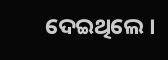ଦେଇଥିଲେ ।